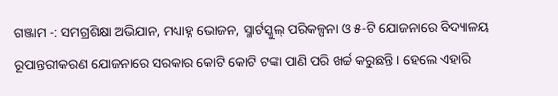ଗଞ୍ଜାମ -: ସମଗ୍ରଶିକ୍ଷା ଅଭିଯାନ, ମଧ୍ୟାହ୍ନ ଭୋଜନ, ସ୍ମାର୍ଟସ୍କୁଲ୍ ପରିକଳ୍ପନା ଓ ୫-ଟି ଯୋଜନାରେ ବିଦ୍ୟାଳୟ ରୂପାନ୍ତରୀକରଣ ଯୋଜନାରେ ସରକାର କୋଟି କୋଟି ଟଙ୍କା ପାଣି ପରି ଖର୍ଚ୍ଚ କରୁଛନ୍ତି । ହେଲେ ଏହାରି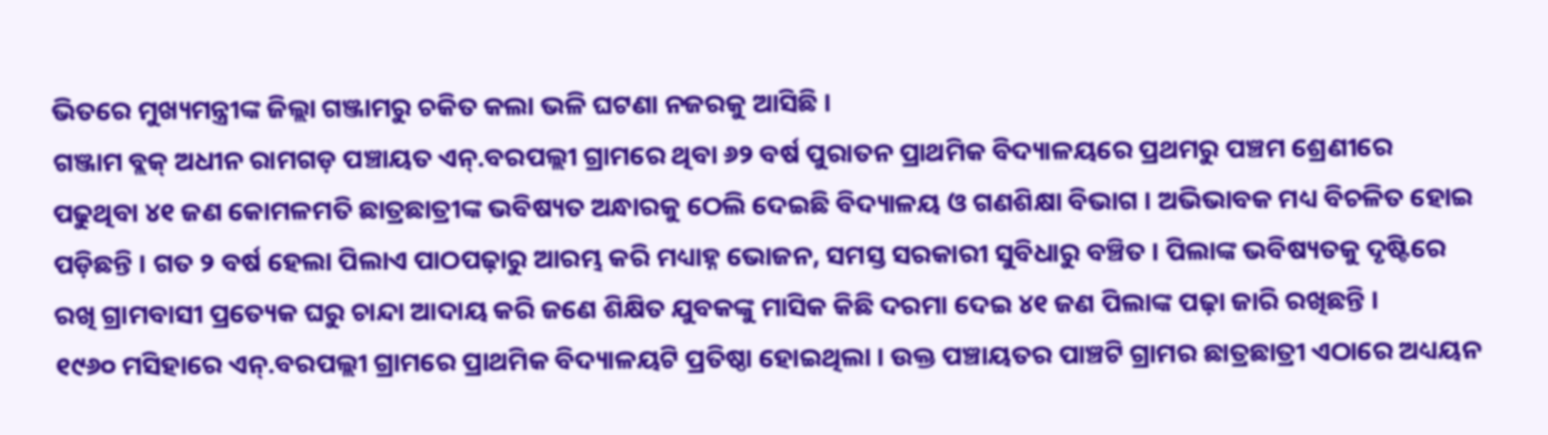ଭିତରେ ମୁଖ୍ୟମନ୍ତ୍ରୀଙ୍କ ଜିଲ୍ଲା ଗଞ୍ଜାମରୁ ଚକିତ କଲା ଭଳି ଘଟଣା ନଜରକୁ ଆସିଛି ।
ଗଞ୍ଜାମ ବ୍ଲକ୍ ଅଧୀନ ରାମଗଡ଼ ପଞ୍ଚାୟତ ଏନ୍.ବରପଲ୍ଲୀ ଗ୍ରାମରେ ଥିବା ୬୨ ବର୍ଷ ପୁରାତନ ପ୍ରାଥମିକ ବିଦ୍ୟାଳୟରେ ପ୍ରଥମରୁ ପଞ୍ଚମ ଶ୍ରେଣୀରେ ପଢୁଥିବା ୪୧ ଜଣ କୋମଳମତି ଛାତ୍ରଛାତ୍ରୀଙ୍କ ଭବିଷ୍ୟତ ଅନ୍ଧାରକୁ ଠେଲି ଦେଇଛି ବିଦ୍ୟାଳୟ ଓ ଗଣଶିକ୍ଷା ବିଭାଗ । ଅଭିଭାବକ ମଧ୍ୟ ବିଚଳିତ ହୋଇ ପଡ଼ିଛନ୍ତି । ଗତ ୨ ବର୍ଷ ହେଲା ପିଲାଏ ପାଠପଢ଼ାରୁ ଆରମ୍ଭ କରି ମଧ୍ୟାହ୍ନ ଭୋଜନ, ସମସ୍ତ ସରକାରୀ ସୁବିଧାରୁ ବଞ୍ଚିତ । ପିଲାଙ୍କ ଭବିଷ୍ୟତକୁ ଦୃଷ୍ଟିରେ ରଖି ଗ୍ରାମବାସୀ ପ୍ରତ୍ୟେକ ଘରୁ ଚାନ୍ଦା ଆଦାୟ କରି ଜଣେ ଶିକ୍ଷିତ ଯୁବକଙ୍କୁ ମାସିକ କିଛି ଦରମା ଦେଇ ୪୧ ଜଣ ପିଲାଙ୍କ ପଢ଼ା ଜାରି ରଖିଛନ୍ତି ।
୧୯୬୦ ମସିହାରେ ଏନ୍.ବରପଲ୍ଲୀ ଗ୍ରାମରେ ପ୍ରାଥମିକ ବିଦ୍ୟାଳୟଟି ପ୍ରତିଷ୍ଠା ହୋଇଥିଲା । ଉକ୍ତ ପଞ୍ଚାୟତର ପାଞ୍ଚଟି ଗ୍ରାମର ଛାତ୍ରଛାତ୍ରୀ ଏଠାରେ ଅଧ୍ୟୟନ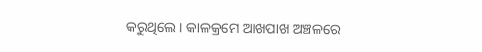କରୁଥିଲେ । କାଳକ୍ରମେ ଆଖପାଖ ଅଞ୍ଚଳରେ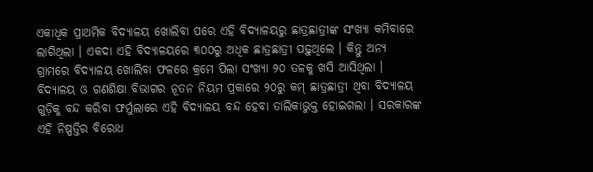ଏକାଧିକ ପ୍ରାଥମିକ ବିଦ୍ୟାଳୟ ଖୋଲିବା ପରେ ଏହି ବିଦ୍ୟାଳୟରୁ ଛାତ୍ରଛାତ୍ରୀଙ୍କ ସଂଖ୍ୟା କମିବାରେ ଲାଗିଥିଲା । ଏକଦା ଏହି ବିଦ୍ୟାଳୟରେ ୩୦୦ରୁ ଅଧିକ ଛାତ୍ରଛାତ୍ରୀ ପଢ଼ୁଥିଲେ । କିନ୍ତୁ ଅନ୍ୟ ଗ୍ରାମରେ ବିଦ୍ୟାଳୟ ଖୋଲିବା ଫଳରେ କ୍ରମେ ପିଲା ସଂଖ୍ୟା ୨୦ ତଳକୁ ଖସି ଆସିଥିଲା ।
ବିଦ୍ୟାଳୟ ଓ ଗଣଶିକ୍ଷା ବିଭାଗର ନୂତନ ନିୟମ ପ୍ରକାରେ ୨୦ରୁ କମ୍ ଛାତ୍ରଛାତ୍ରୀ ଥିବା ବିଦ୍ୟାଳୟ ଗୁଡ଼ିକୁ ବନ୍ଦ କରିବା ଫର୍ମୁଲାରେ ଏହି ବିଦ୍ୟାଳୟ ବନ୍ଦ ହେବା ତାଲିକାଭୁକ୍ତ ହୋଇଗଲା । ସରକାରଙ୍କ ଏହି ନିଷ୍ପତ୍ତିର ବିରୋଧ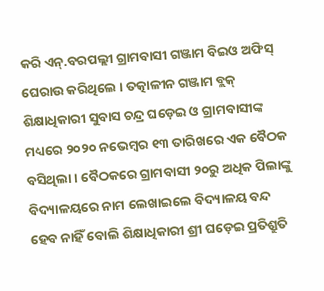କରି ଏନ୍.ବରପଲ୍ଲୀ ଗ୍ରାମବାସୀ ଗଞ୍ଜାମ ବିଇଓ ଅଫିସ୍ ଘେରାଉ କରିଥିଲେ । ତତ୍କାଳୀନ ଗଞ୍ଜାମ ବ୍ଲକ୍ ଶିକ୍ଷାଧିକାରୀ ସୁବାସ ଚନ୍ଦ୍ର ଘଡ଼େଇ ଓ ଗ୍ରାମବାସୀଙ୍କ ମଧ୍ୟରେ ୨୦୨୦ ନଭେମ୍ବର ୧୩ ତାରିଖରେ ଏକ ବୈଠକ ବସିଥିଲା । ବୈଠକରେ ଗ୍ରାମବାସୀ ୨୦ରୁ ଅଧିକ ପିଲାଙ୍କୁ ବିଦ୍ୟାଳୟରେ ନାମ ଲେଖାଇଲେ ବିଦ୍ୟାଳୟ ବନ୍ଦ ହେବ ନାହିଁ ବୋଲି ଶିକ୍ଷାଧିକାରୀ ଶ୍ରୀ ଘଡ଼େଇ ପ୍ରତିଶ୍ରୁତି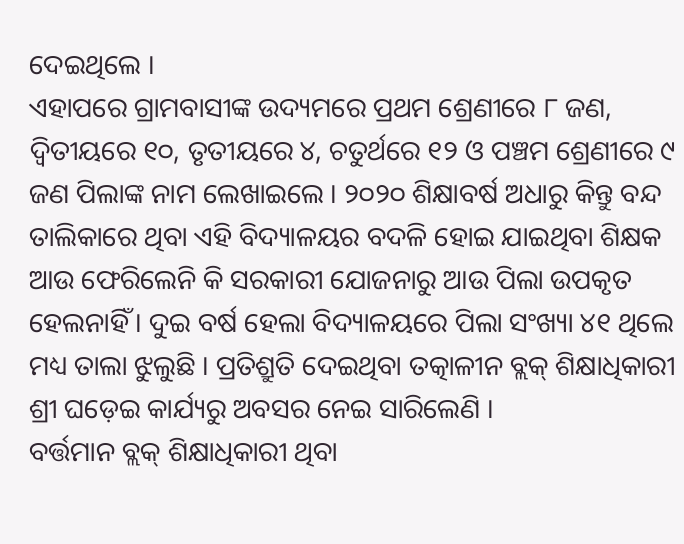ଦେଇଥିଲେ ।
ଏହାପରେ ଗ୍ରାମବାସୀଙ୍କ ଉଦ୍ୟମରେ ପ୍ରଥମ ଶ୍ରେଣୀରେ ୮ ଜଣ, ଦ୍ୱିତୀୟରେ ୧୦, ତୃତୀୟରେ ୪, ଚତୁର୍ଥରେ ୧୨ ଓ ପଞ୍ଚମ ଶ୍ରେଣୀରେ ୯ ଜଣ ପିଲାଙ୍କ ନାମ ଲେଖାଇଲେ । ୨୦୨୦ ଶିକ୍ଷାବର୍ଷ ଅଧାରୁ କିନ୍ତୁ ବନ୍ଦ ତାଲିକାରେ ଥିବା ଏହି ବିଦ୍ୟାଳୟର ବଦଳି ହୋଇ ଯାଇଥିବା ଶିକ୍ଷକ ଆଉ ଫେରିଲେନି କି ସରକାରୀ ଯୋଜନାରୁ ଆଉ ପିଲା ଉପକୃତ ହେଲନାହିଁ । ଦୁଇ ବର୍ଷ ହେଲା ବିଦ୍ୟାଳୟରେ ପିଲା ସଂଖ୍ୟା ୪୧ ଥିଲେ ମଧ୍ୟ ତାଲା ଝୁଲୁଛି । ପ୍ରତିଶ୍ରୁତି ଦେଇଥିବା ତତ୍କାଳୀନ ବ୍ଲକ୍ ଶିକ୍ଷାଧିକାରୀ ଶ୍ରୀ ଘଡ଼େଇ କାର୍ଯ୍ୟରୁ ଅବସର ନେଇ ସାରିଲେଣି ।
ବର୍ତ୍ତମାନ ବ୍ଲକ୍ ଶିକ୍ଷାଧିକାରୀ ଥିବା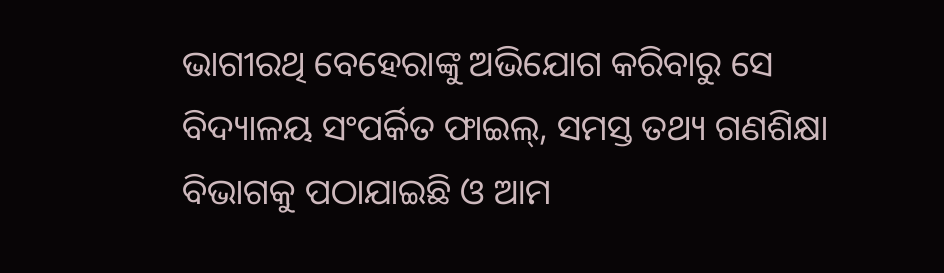ଭାଗୀରଥି ବେହେରାଙ୍କୁ ଅଭିଯୋଗ କରିବାରୁ ସେ ବିଦ୍ୟାଳୟ ସଂପର୍କିତ ଫାଇଲ୍, ସମସ୍ତ ତଥ୍ୟ ଗଣଶିକ୍ଷା ବିଭାଗକୁ ପଠାଯାଇଛି ଓ ଆମ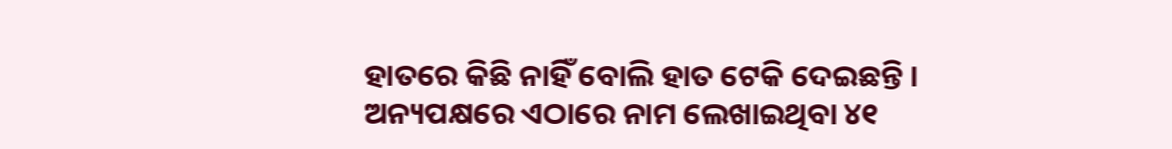ହାତରେ କିଛି ନାହିଁ ବୋଲି ହାତ ଟେକି ଦେଇଛନ୍ତି । ଅନ୍ୟପକ୍ଷରେ ଏଠାରେ ନାମ ଲେଖାଇଥିବା ୪୧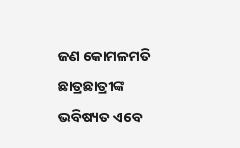ଜଣ କୋମଳମତି ଛାତ୍ରଛାତ୍ରୀଙ୍କ ଭବିଷ୍ୟତ ଏବେ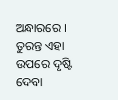ଅନ୍ଧାରରେ । ତୁରନ୍ତ ଏହା ଉପରେ ଦୃଷ୍ଟି ଦେବା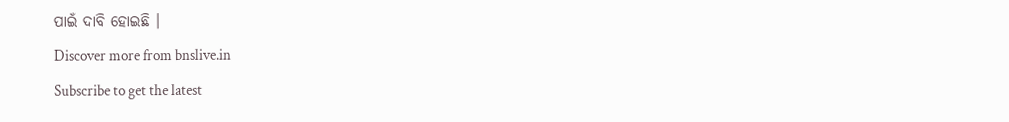ପାଇଁ ଦାବି ହୋଇଛି ।
Discover more from bnslive.in
Subscribe to get the latest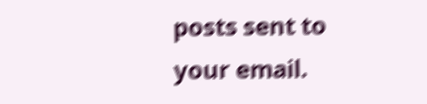posts sent to your email.